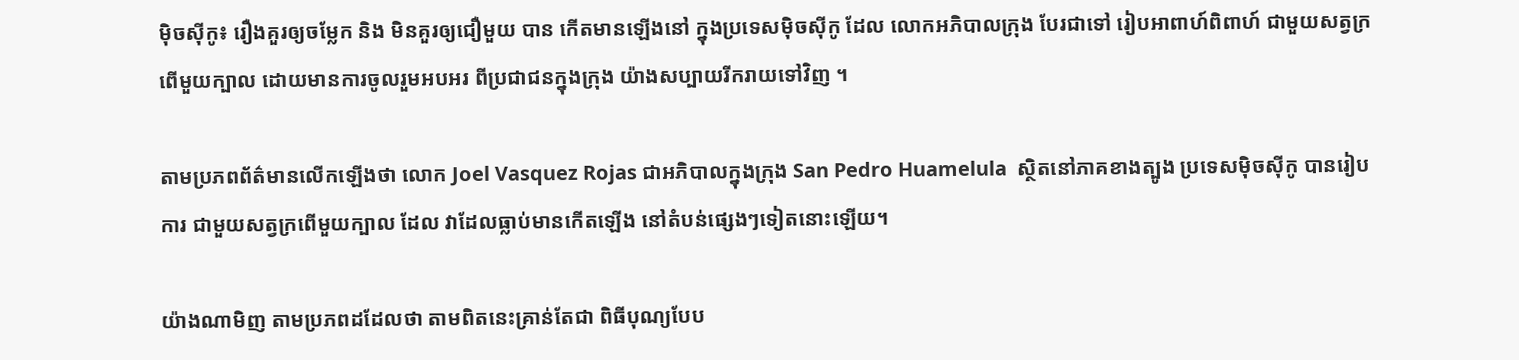ម៉ិចស៊ីកូ៖ រឿងគួរឲ្យចម្លែក និង មិនគួរឲ្យជឿមួយ បាន កើតមានឡើងនៅ ក្នុងប្រទេសម៉ិចស៊ីកូ ដែល លោកអភិបាលក្រុង បែរជាទៅ រៀបអាពាហ៍ពិពាហ៍ ជាមួយសត្វក្រពើមួយក្បាល ដោយមានការចូលរួមអបអរ ពីប្រជាជនក្នុងក្រុង យ៉ាងសប្បាយរីករាយទៅវិញ ។

តាមប្រភពព័ត៌មានលើកឡើងថា លោក Joel Vasquez Rojas ជាអភិបាលក្នុងក្រុង San Pedro Huamelula  ស្ថិតនៅភាគខាងត្បូង ប្រទេសម៉ិចស៊ីកូ បានរៀបការ ជាមួយសត្វក្រពើមួយក្បាល ដែល វាដែលធ្លាប់មានកើតឡើង នៅតំបន់ផ្សេងៗទៀតនោះឡើយ។

យ៉ាងណាមិញ តាមប្រភពដដែលថា តាមពិតនេះគ្រាន់តែជា ពិធីបុណ្យបែប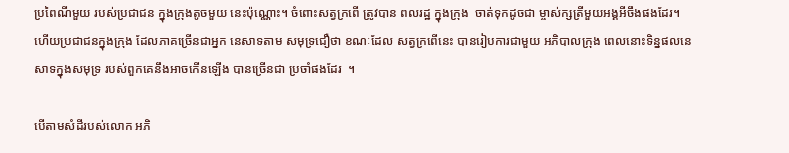ប្រពៃណីមួយ របស់ប្រជាជន ក្នុងក្រុងតូចមួយ នេះប៉ុណ្ណោះ។ ចំពោះសត្វក្រពើ ត្រូវបាន ពលរដ្ឋ ក្នុងក្រុង  ចាត់ទុកដូចជា ម្ចាស់ក្សត្រីមួយអង្គអីចឹងផងដែរ។ ហើយប្រជាជនក្នុងក្រុង ដែលភាគច្រើនជាអ្នក នេសាទតាម សមុទ្រជឿថា ខណៈដែល សត្វក្រពើនេះ បានរៀបការជាមួយ អភិបាលក្រុង ពេលនោះទិន្នផលនេសាទក្នុងសមុទ្រ របស់ពួកគេនឹងអាចកើនឡើង បានច្រើនជា ប្រចាំផងដែរ  ។

បើតាមសំដីរបស់លោក អភិ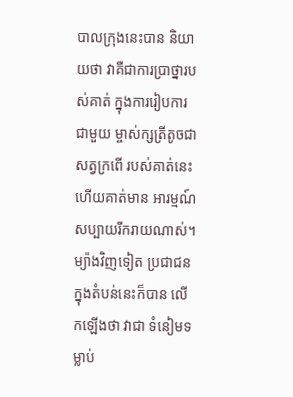បាលក្រុងនេះបាន និយាយថា វាគឺជាការប្រាថ្នារបស់គាត់ ក្នុងការរៀបការជាមួយ ម្ចាស់ក្សត្រីតូចជា សត្វក្រពើ របស់គាត់នេះ ហើយគាត់មាន អារម្មណ៍សប្បាយរីករាយណាស់។ ម្យ៉ាងវិញទៀត ប្រជាជនក្នុងតំបន់នេះក៏បាន លើកឡើងថា វាជា ទំនៀមទម្លាប់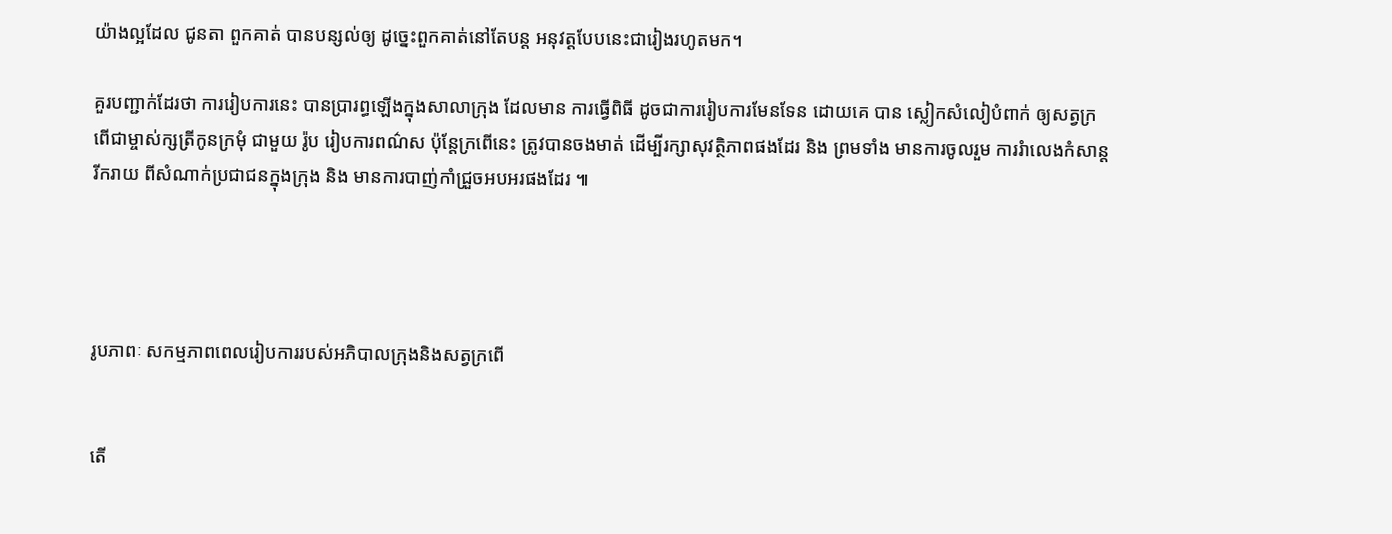យ៉ាងល្អដែល ជូនតា ពួកគាត់ បានបន្សល់ឲ្យ ដូច្នេះពួកគាត់នៅតែបន្ត អនុវត្តបែបនេះជារៀងរហូតមក។

គួរបញ្ជាក់ដែរថា ការរៀបការនេះ បានប្រារព្ធឡើងក្នុងសាលាក្រុង ដែលមាន ការធ្វើពិធី ដូចជាការរៀបការមែនទែន ដោយគេ បាន ស្លៀកសំលៀបំពាក់ ឲ្យសត្វក្រពើជាម្ចាស់ក្សត្រីកូនក្រមុំ ជាមួយ រ៉ូប រៀបការពណ៌ស ប៉ុន្តែក្រពើនេះ ត្រូវបានចងមាត់ ដើម្បីរក្សាសុវត្ថិភាពផងដែរ និង ព្រមទាំង មានការចូលរួម ការរំាលេងកំសាន្តរីករាយ ពីសំណាក់ប្រជាជនក្នុងក្រុង និង មានការបាញ់កាំជ្រួចអបអរផងដែរ ៕




រូបភាពៈ សកម្មភាពពេលរៀបការរបស់អភិបាលក្រុងនិងសត្វក្រពើ


តើ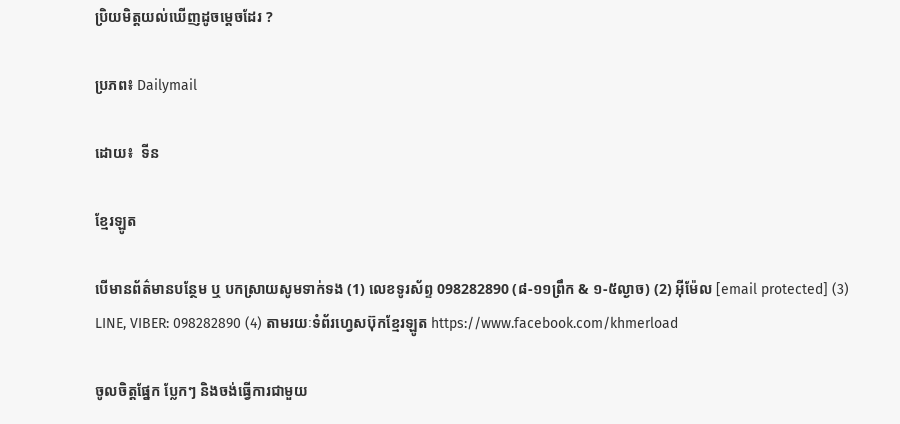ប្រិយមិត្តយល់ឃើញដូចម្តេចដែរ ?

ប្រភព៖ Dailymail

ដោយ៖  ទីន

ខ្មែរឡូត

បើមានព័ត៌មានបន្ថែម ឬ បកស្រាយសូមទាក់ទង (1) លេខទូរស័ព្ទ 098282890 (៨-១១ព្រឹក & ១-៥ល្ងាច) (2) អ៊ីម៉ែល [email protected] (3) LINE, VIBER: 098282890 (4) តាមរយៈទំព័រហ្វេសប៊ុកខ្មែរឡូត https://www.facebook.com/khmerload

ចូលចិត្តផ្នែក ប្លែកៗ និងចង់ធ្វើការជាមួយ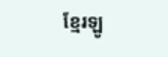ខ្មែរឡូ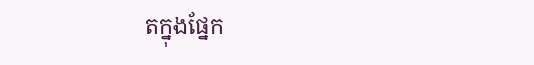តក្នុងផ្នែក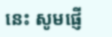នេះ សូមផ្ញើ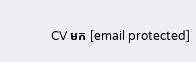CV មក [email protected]